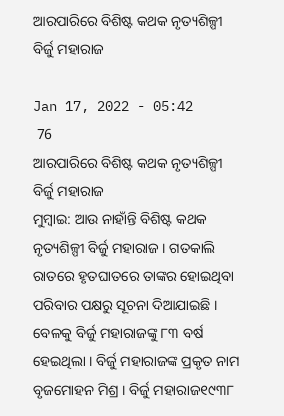ଆରପାରିରେ ବିଶିଷ୍ଟ କଥକ ନୃତ୍ୟଶିଳ୍ପୀ ବିର୍ଜୁ ମହାରାଜ

Jan 17, 2022 - 05:42
 76
ଆରପାରିରେ ବିଶିଷ୍ଟ କଥକ ନୃତ୍ୟଶିଳ୍ପୀ ବିର୍ଜୁ ମହାରାଜ
ମୁମ୍ବାଇ: ଆଉ ନାହାଁନ୍ତି ବିଶିଷ୍ଟ କଥକ ନୃତ୍ୟଶିଳ୍ପୀ ବିର୍ଜୁ ମହାରାଜ । ଗତକାଲି ରାତରେ ହୃତଘାତରେ ତାଙ୍କର ହୋଇଥିବା ପରିବାର ପକ୍ଷରୁ ସୂଚନା ଦିଆଯାଇଛି । ବେଳକୁ ବିର୍ଜୁ ମହାରାଜଙ୍କୁ ୮୩ ବର୍ଷ ହେଇଥିଲା । ବିର୍ଜୁ ମହାରାଜଙ୍କ ପ୍ରକୃତ ନାମ ବୃଜମୋହନ ମିଶ୍ର । ବିର୍ଜୁ ମହାରାଜ୧୯୩୮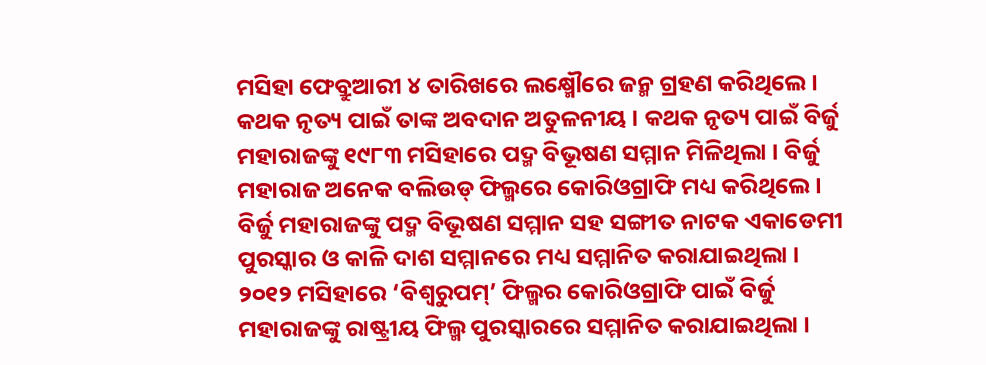ମସିହା ଫେବ୍ରୁଆରୀ ୪ ତାରିଖରେ ଲକ୍ଷ୍ମୌରେ ଜନ୍ମ ଗ୍ରହଣ କରିଥିଲେ । କଥକ ନୃତ୍ୟ ପାଇଁ ତାଙ୍କ ଅବଦାନ ଅତୁଳନୀୟ । କଥକ ନୃତ୍ୟ ପାଇଁ ବିର୍ଜୁ ମହାରାଜଙ୍କୁ ୧୯୮୩ ମସିହାରେ ପଦ୍ମ ବିଭୂଷଣ ସମ୍ମାନ ମିଳିଥିଲା । ବିର୍ଜୁ ମହାରାଜ ଅନେକ ବଲିଉଡ୍ ଫିଲ୍ମରେ କୋରିଓଗ୍ରାଫି ମଧ୍ୟ କରିଥିଲେ । ବିର୍ଜୁ ମହାରାଜଙ୍କୁ ପଦ୍ମ ବିଭୂଷଣ ସମ୍ମାନ ସହ ସଙ୍ଗୀତ ନାଟକ ଏକାଡେମୀ ପୁରସ୍କାର ଓ କାଳି ଦାଶ ସମ୍ମାନରେ ମଧ୍ୟ ସମ୍ମାନିତ କରାଯାଇଥିଲା । ୨୦୧୨ ମସିହାରେ ‘ବିଶ୍ୱରୁପମ୍’ ଫିଲ୍ମର କୋରିଓଗ୍ରାଫି ପାଇଁ ବିର୍ଜୁ ମହାରାଜଙ୍କୁ ରାଷ୍ଟ୍ରୀୟ ଫିଲ୍ମ ପୁରସ୍କାରରେ ସମ୍ମାନିତ କରାଯାଇଥିଲା ।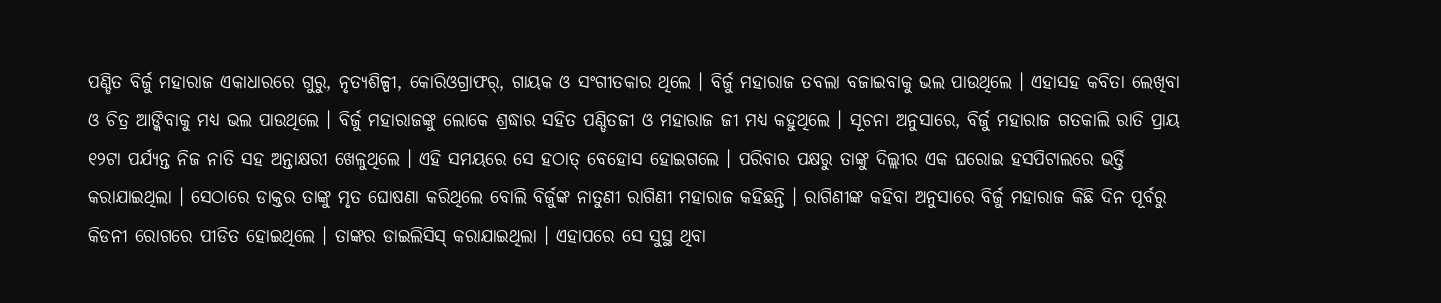ପଣ୍ଡିତ ବିର୍ଜୁ ମହାରାଜ ଏକାଧାରରେ ଗୁରୁ, ନୃତ୍ୟଶିଳ୍ପୀ, କୋରିଓଗ୍ରାଫର୍, ଗାୟକ ଓ ସଂଗୀତକାର ଥିଲେ । ବିର୍ଜୁ ମହାରାଜ ତବଲା ବଜାଇବାକୁ ଭଲ ପାଉଥିଲେ । ଏହାସହ କବିତା ଲେଖିବା ଓ ଚିତ୍ର ଆଙ୍କିବାକୁ ମଧ୍ୟ ଭଲ ପାଉଥିଲେ । ବିର୍ଜୁ ମହାରାଜଙ୍କୁ ଲୋକେ ଶ୍ରଦ୍ଧାର ସହିତ ପଣ୍ଡିତଜୀ ଓ ମହାରାଜ ଜୀ ମଧ୍ୟ କହୁଥିଲେ । ସୂଚନା ଅନୁସାରେ, ବିର୍ଜୁ ମହାରାଜ ଗତକାଲି ରାତି ପ୍ରାୟ ୧୨ଟା ପର୍ଯ୍ୟନ୍ତ ନିଜ ନାତି ସହ ଅନ୍ତାକ୍ଷରୀ ଖେଳୁଥିଲେ । ଏହି ସମୟରେ ସେ ହଠାତ୍ ବେହୋସ ହୋଇଗଲେ । ପରିବାର ପକ୍ଷରୁ ତାଙ୍କୁ ଦିଲ୍ଲୀର ଏକ ଘରୋଇ ହସପିଟାଲରେ ଭର୍ତ୍ତି କରାଯାଇଥିଲା । ସେଠାରେ ଡାକ୍ତର ତାଙ୍କୁ ମୃତ ଘୋଷଣା କରିଥିଲେ ବୋଲି ବିର୍ଜୁଙ୍କ ନାତୁଣୀ ରାଗିଣୀ ମହାରାଜ କହିଛନ୍ତି । ରାଗିଣୀଙ୍କ କହିବା ଅନୁସାରେ ବିର୍ଜୁ ମହାରାଜ କିଛି ଦିନ ପୂର୍ବରୁ କିଡନୀ ରୋଗରେ ପୀଡିତ ହୋଇଥିଲେ । ତାଙ୍କର ଡାଇଲିସିସ୍ କରାଯାଇଥିଲା । ଏହାପରେ ସେ ସୁସ୍ଥ ଥିବା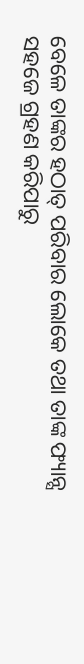ବେଳେ ତାଙ୍କର ହଠାତ୍ ପରିବାର ଲୋକେ ତଥା ତାଙ୍କ ଫ୍ୟାନ୍ସ ସହଜେ ଗ୍ରହଣ କରିପାରୁ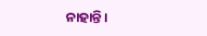ନାହାନ୍ତି ।